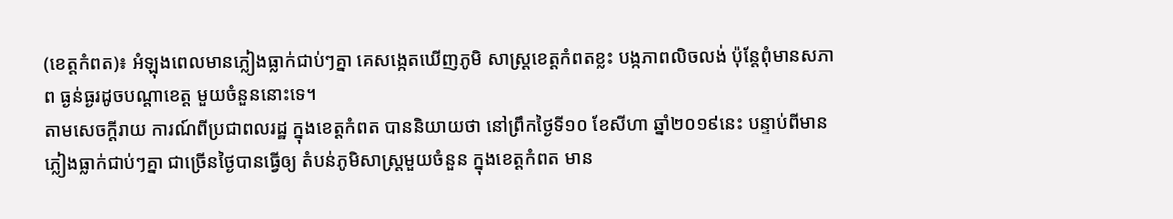(ខេត្តកំពត)៖ អំឡុងពេលមានភ្លៀងធ្លាក់ជាប់ៗគ្នា គេសង្កេតឃើញភូមិ សាស្ត្រខេត្តកំពតខ្លះ បង្កភាពលិចលង់ ប៉ុន្តែពុំមានសភាព ធ្ងន់ធ្ងរដូចបណ្តាខេត្ត មួយចំនួននោះទេ។
តាមសេចក្តីរាយ ការណ៍ពីប្រជាពលរដ្ឋ ក្នុងខេត្តកំពត បាននិយាយថា នៅព្រឹកថ្ងៃទី១០ ខែសីហា ឆ្នាំ២០១៩នេះ បន្ទាប់ពីមាន ភ្លៀងធ្លាក់ជាប់ៗគ្នា ជាច្រើនថ្ងៃបានធ្វើឲ្យ តំបន់ភូមិសាស្ត្រមួយចំនួន ក្នុងខេត្តកំពត មាន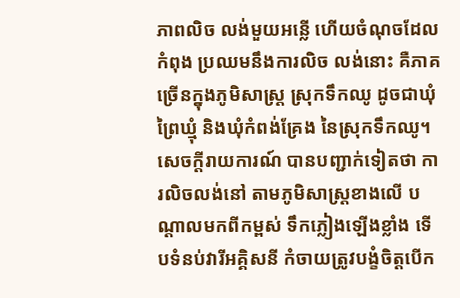ភាពលិច លង់មួយអន្លើ ហើយចំណុចដែលកំពុង ប្រឈមនឹងការលិច លង់នោះ គឺភាគច្រើនក្នុងភូមិសាស្ត្រ ស្រុកទឹកឈូ ដូចជាឃុំព្រៃឃ្មុំ និងឃុំកំពង់គ្រែង នៃស្រុកទឹកឈូ។
សេចក្តីរាយការណ៍ បានបញ្ជាក់ទៀតថា ការលិចលង់នៅ តាមភូមិសាស្ត្រខាងលើ បណ្តាលមកពីកម្ពស់ ទឹកភ្លៀងឡើងខ្លាំង ទើបទំនប់វារីអគ្គិសនី កំចាយត្រូវបង្ខំចិត្តបើក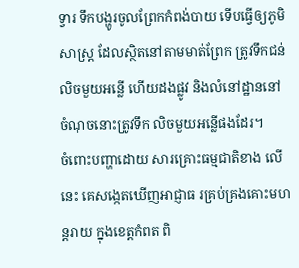ទ្វារ ទឹកបង្ហូរចូលព្រែកកំពង់បាយ ទើបធ្វើឲ្យភូមិសាស្ត្រ ដែលស្ថិតនៅតាមមាត់ព្រែក ត្រូវទឹកជន់លិចមួយអន្លើ ហើយដងផ្លូវ និងលំនៅដ្ឋាននៅ ចំណុចនោះត្រូវទឹក លិចមួយអន្លើផងដែរ។
ចំពោះបញ្ហាដោយ សារគ្រោះធម្មជាតិខាង លើនេះ គេសង្កេតឃើញអាជ្ញាធ រគ្រប់គ្រងគោះមហន្តរាយ ក្នុងខេត្តកំពត ពិ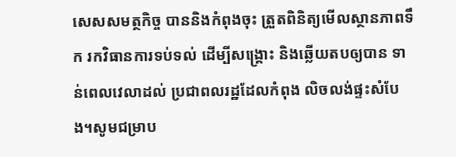សេសសមត្ថកិច្ច បាននិងកំពុងចុះ ត្រួតពិនិត្យមើលស្ថានភាពទឹក រកវិធានការទប់ទល់ ដើម្បីសង្គ្រោះ និងឆ្លើយតបឲ្យបាន ទាន់ពេលវេលាដល់ ប្រជាពលរដ្ឋដែលកំពុង លិចលង់ផ្ទះសំបែង។សូមជម្រាប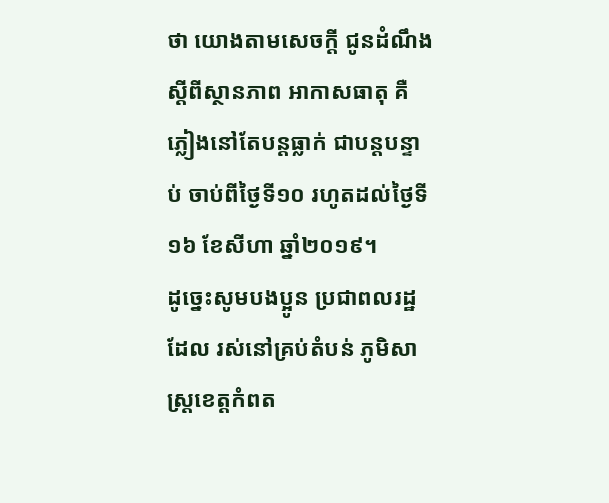ថា យោងតាមសេចក្តី ជូនដំណឹង ស្តីពីស្ថានភាព អាកាសធាតុ គឺភ្លៀងនៅតែបន្តធ្លាក់ ជាបន្តបន្ទាប់ ចាប់ពីថ្ងៃទី១០ រហូតដល់ថ្ងៃទី១៦ ខែសីហា ឆ្នាំ២០១៩។
ដូច្នេះសូមបងប្អូន ប្រជាពលរដ្ឋដែល រស់នៅគ្រប់តំបន់ ភូមិសាស្ត្រខេត្តកំពត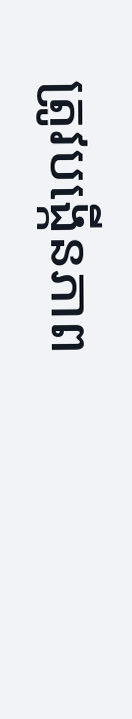ត្រូវបង្កើនភាព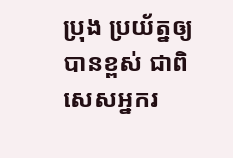ប្រុង ប្រយ័ត្នឲ្យបានខ្ពស់ ជាពិសេសអ្នករ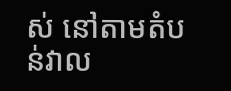ស់ នៅតាមតំបន់វាល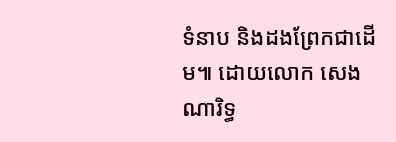ទំនាប និងដងព្រែកជាដើម៕ ដោយលោក សេង ណារិទ្ធ